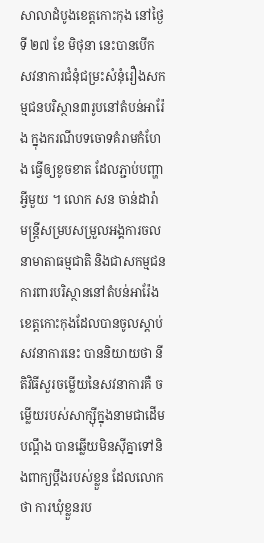សាលាដំបូងខេត្តកោះកុង នៅថ្ងៃទី ២៧ ខែ មិថុនា នេះបានបើក សវនាការជំនុំជម្រះសំនុំរឿងសកម្មជនបរិស្ថាន៣រូបនៅតំបន់អារ៉ែង ក្នុងករណីបទចោទគំរាមកំហែង ធ្វើឲ្យខូចខាត ដែលភ្ជាប់បញ្ហាអ្វីមួយ ។ លោក សន ចាន់ដារ៉ា មន្ត្រីសម្របសម្រួលអង្គការចលនាមាតាធម្មជាតិ និងជាសកម្មជនការពារបរិស្ថាននៅតំបន់អារ៉ែង ខេត្តកោះកុងដែលបានចូលស្ដាប់សវនាការនេះ បាននិយាយថា នីតិវិធីសួរចម្លើយនៃសវនាការគឺ ចម្លើយរបស់សាក្ស៊ីក្នុងនាមជាដើមបណ្តឹង បានឆ្លើយមិនស៊ីគ្នាទៅនិងពាក្យប្តឹងរបស់ខ្លួន ដែលលោកថា ការឃុំខ្លួនរប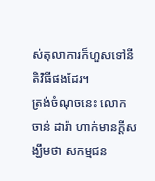ស់តុលាការក៏ហួសទៅនីតិវិធីផងដែរ។
ត្រង់ចំណុចនេះ លោក ចាន់ ដារ៉ា ហាក់មានក្តីសង្ឃឹមថា សកម្មជន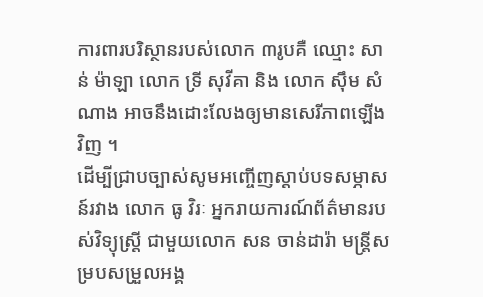ការពារបរិស្ថានរបស់លោក ៣រូបគឺ ឈ្មោះ សាន់ ម៉ាឡា លោក ទ្រី សុវីគា និង លោក ស៊ឹម សំណាង អាចនឹងដោះលែងឲ្យមានសេរីភាពឡើងវិញ ។
ដើម្បីជ្រាបច្បាស់សូមអញ្ចើញស្តាប់បទសម្ភាសន៍រវាង លោក ធូ វិរៈ អ្នករាយការណ៍ព័ត៌មានរបស់វិទ្យុស្ត្រី ជាមួយលោក សន ចាន់ដារ៉ា មន្ត្រីសម្របសម្រួលអង្គ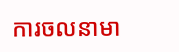ការចលនាមា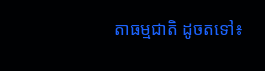តាធម្មជាតិ ដូចតទៅ៖